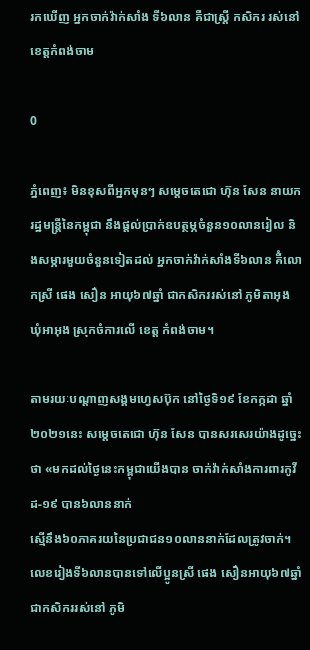រកឃើញ អ្នកចាក់វ៉ាក់សាំង ទី៦លាន គឺជាស្រ្តី កសិករ រស់នៅខេត្តកំពង់ចាម

0

ភ្នំពេញ៖ មិនខុសពីអ្នកមុនៗ សម្ដេចតេជោ ហ៊ុន សែន នាយករដ្ឋមន្រ្តីនៃកម្ពុជា នឹងផ្ដល់ប្រាក់ឧបត្ថម្ភចំនួន១០លានរៀល និងសម្ភារមួយចំនួនទៀតដល់ អ្នកចាក់វ៉ាក់សាំងទី៦លាន គឺំលោកស្រី ផេង សឿន អាយុ៦៧ឆ្នាំ ជាកសិកររស់នៅ ភូមិតាអុង ឃុំអាអុង ស្រុកចំការលើ ខេត្ត កំពង់ចាម។

តាមរយៈបណ្ដាញសង្គមហ្វេសប៊ុក នៅថ្ងៃទិ១៩ ខែកក្កដា ឆ្នាំ២០២១នេះ សម្ដេចតេជោ ហ៊ុន សែន បានសរសេរយ៉ាងដូច្នេះថា «មកដល់ថ្ងៃនេះកម្ពុជាយើងបាន ចាក់វ៉ាក់សាំងការពារកូវីដ-១៩ បាន៦លាននាក់
ស្មើនឹង៦០ភាគរយនៃប្រជាជន១០លាននាក់ដែលត្រូវចាក់។ លេខរៀងទី៦លានបានទៅលើប្អូនស្រី ផេង សឿនអាយុ៦៧ឆ្នាំជាកសិកររស់នៅ ភូមិ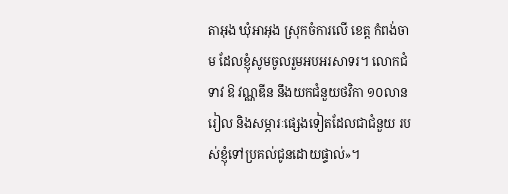តាអុង ឃុំអាអុង ស្រុកចំការលើ ខេត្ត កំពង់ចាម ដែលខ្ញុំសូមចូលរួមអបអរសាទរ។ លោកជំទាវ ឱ វណ្ណឌីន នឹងយកជំនួយថវិកា ១០លានរៀល និងសម្ភារៈផ្សេងទៀតដែលជាជំនួយ របស់ខ្ញុំទៅប្រគល់ជូនដោយផ្ទាល់»។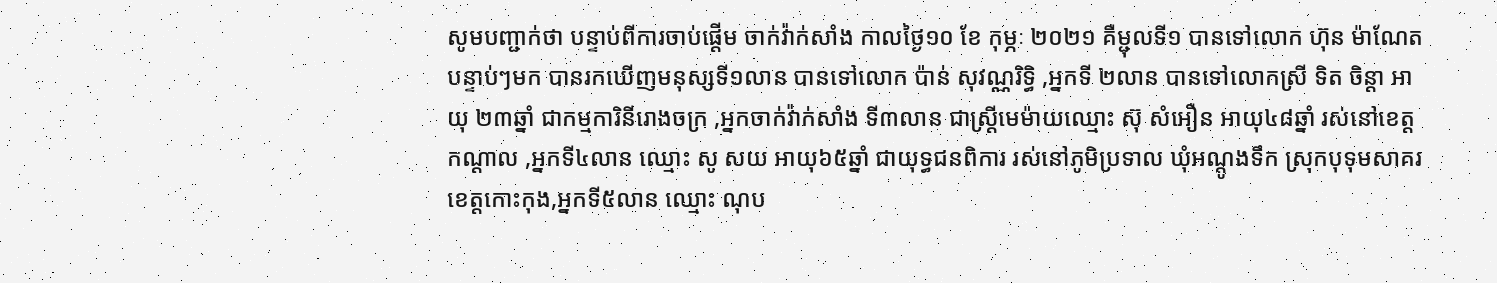សូមបញ្ជាក់ថា បន្ទាប់ពីការចាប់ផ្តើម ចាក់វ៉ាក់សាំង កាលថ្ងៃ១០ ខែ កុម្ភៈ ២០២១ គឺម្ជុលទី១ បានទៅលោក ហ៊ុន ម៉ាណែត បន្ទាប់ៗមក បានរកឃើញមនុស្សទី១លាន បានទៅលោក ប៉ាន់ សុវណ្ណរិទ្ធិ ,អ្នកទី ២លាន បានទៅលោកស្រី ទិត ចិន្តា អាយុ ២៣ឆ្នាំ ជាកម្មការិនីរោងចក្រ ,អ្នកចាក់វ៉ាក់សាំង ទី៣លាន ជាស្ដ្រីមេម៉ាយឈ្មោះ ស៊ុ សំអឿន អាយុ៤៨ឆ្នាំ រស់នៅខេត្តកណ្ដាល ,អ្នកទី៤លាន ឈ្មោះ សូ សយ អាយុ៦៥ឆ្នាំ ជាយុទ្ធជនពិការ រស់នៅភូមិប្រទាល ឃុំអណ្តូងទឹក ស្រុកបុទុមសាគរ ខេត្តកោះកុង,អ្នកទី៥លាន ឈ្មោះ ណុប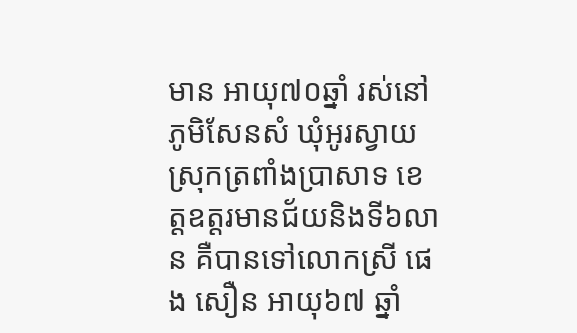មាន អាយុ៧០ឆ្នាំ រស់នៅភូមិសែនសំ ឃុំអូរស្វាយ ស្រុកត្រពាំងប្រាសាទ ខេត្តឧត្តរមានជ័យនិងទី៦លាន គឺបានទៅលោកស្រី ផេង សឿន អាយុ៦៧ ឆ្នាំ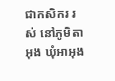ជាកសិករ រស់ នៅភូមិតាអុង ឃុំអាអុង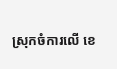ស្រុកចំការលើ ខេ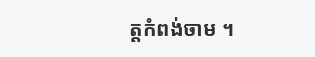ត្តកំពង់ចាម ។